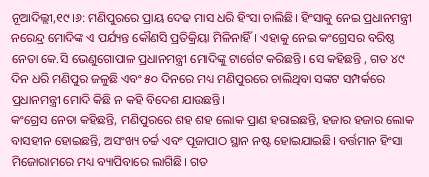ନୂଆଦିଲ୍ଲୀ,୧୯।୬: ମଣିପୁରରେ ପ୍ରାୟ ଦେଢ ମାସ ଧରି ହିଂସା ଚାଲିଛି। ହିଂସାକୁ ନେଇ ପ୍ରଧାନମନ୍ତ୍ରୀ ନରେନ୍ଦ୍ର ମୋଦିଙ୍କ ଏ ପର୍ଯ୍ୟନ୍ତ କୌଣସି ପ୍ରତିକ୍ରିୟା ମିଳିନାହିଁ। ଏହାକୁ ନେଇ କଂଗ୍ରେସର ବରିଷ୍ଠ ନେତା କେ.ସି ଭେଣୁଗୋପାଳ ପ୍ରଧାନମନ୍ତ୍ରୀ ମୋଦିଙ୍କୁ ଟାର୍ଗେଟ କରିଛନ୍ତି। ସେ କହିଛନ୍ତି , ଗତ ୪୯ ଦିନ ଧରି ମଣିପୁର ଜଳୁଛି ଏବଂ ୫୦ ଦିନରେ ମଧ୍ୟ ମଣିପୁରରେ ଚାଲିଥିବା ସଙ୍କଟ ସମ୍ପର୍କରେ ପ୍ରଧାନମନ୍ତ୍ରୀ ମୋଦି କିଛି ନ କହି ବିଦେଶ ଯାଉଛନ୍ତି।
କଂଗ୍ରେସ ନେତା କହିଛନ୍ତି, ମଣିପୁରରେ ଶହ ଶହ ଲୋକ ପ୍ରାଣ ହରାଇଛନ୍ତି, ହଜାର ହଜାର ଲୋକ ବାସହୀନ ହୋଇଛନ୍ତି, ଅସଂଖ୍ୟ ଚର୍ଚ୍ଚ ଏବଂ ପୂଜାପାଠ ସ୍ଥାନ ନଷ୍ଟ ହୋଇଯାଇଛି। ବର୍ତ୍ତମାନ ହିଂସା ମିଜୋରାମରେ ମଧ୍ୟ ବ୍ୟାପିବାରେ ଲାଗିଛି। ଗତ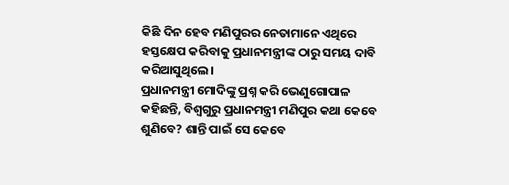କିଛି ଦିନ ହେବ ମଣିପୁରର ନେତାମାନେ ଏଥିରେ ହସ୍ତକ୍ଷେପ କରିବାକୁ ପ୍ରଧାନମନ୍ତ୍ରୀଙ୍କ ଠାରୁ ସମୟ ଦାବି କରିଆସୁଥିଲେ।
ପ୍ରଧାନମନ୍ତ୍ରୀ ମୋଦିଙ୍କୁ ପ୍ରଶ୍ନ କରି ଭେଣୁଗୋପାଳ କହିଛନ୍ତି, ବିଶ୍ୱଗୁରୁ ପ୍ରଧାନମନ୍ତ୍ରୀ ମଣିପୁର କଥା କେବେ ଶୁଣିବେ? ଶାନ୍ତି ପାଇଁ ସେ କେବେ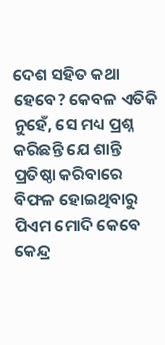ଦେଶ ସହିତ କଥା ହେବେ? କେବଳ ଏତିକି ନୁହେଁ, ସେ ମଧ୍ୟ ପ୍ରଶ୍ନ କରିଛନ୍ତି ଯେ ଶାନ୍ତି ପ୍ରତିଷ୍ଠା କରିବାରେ ବିଫଳ ହୋଇଥିବାରୁ ପିଏମ ମୋଦି କେବେ କେନ୍ଦ୍ର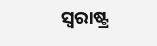ସ୍ବରାଷ୍ଟ୍ର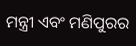ମନ୍ତ୍ରୀ ଏବଂ ମଣିପୁରର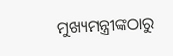ମୁଖ୍ୟମନ୍ତ୍ରୀଙ୍କଠାରୁ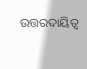ଉତ୍ତରଦାୟିତ୍ୱ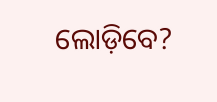ଲୋଡ଼ିବେ?